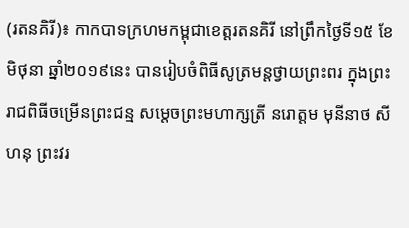(រតនគិរី)៖ កាកបាទក្រហមកម្ពុជាខេត្តរតនគិរី នៅព្រឹកថ្ងៃទី១៥ ខែមិថុនា ឆ្នាំ២០១៩នេះ បានរៀបចំពិធីសូត្រមន្តថ្វាយព្រះពរ ក្នុងព្រះរាជពិធីចម្រើនព្រះជន្ម សម្តេចព្រះមហាក្សត្រី នរោត្តម មុនីនាថ សីហនុ ព្រះវរ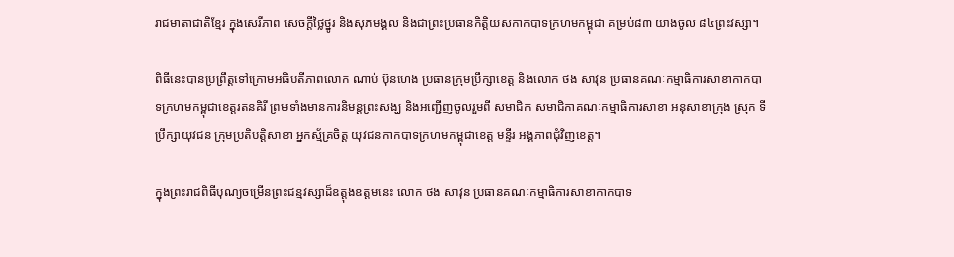រាជមាតាជាតិខ្មែរ ក្នុងសេរីភាព សេចក្តីថ្លៃថ្នូរ និងសុភមង្គល និងជាព្រះប្រធានកិត្តិយសកាកបាទក្រហមកម្ពុជា គម្រប់៨៣ យាងចូល ៨៤ព្រះវស្សា។

ពិធីនេះបានប្រព្រឹត្តទៅក្រោមអធិបតីភាពលោក ណាប់ ប៊ុនហេង ប្រធានក្រុមប្រឹក្សាខេត្ត និងលោក ថង សាវុន ប្រធានគណៈកម្មាធិការសាខាកាកបាទក្រហមកម្ពុជាខេត្តរតនគិរី ព្រមទាំងមានការនិមន្តព្រះសង្ឃ និងអញ្ជើញចូលរួមពី សមាជិក សមាជិកាគណៈកម្មាធិការសាខា អនុសាខាក្រុង ស្រុក ទីប្រឹក្សាយុវជន ក្រុមប្រតិបត្តិសាខា អ្នកស្ម័គ្រចិត្ត យុវជនកាកបាទក្រហមកម្ពុជាខេត្ត មន្ទីរ អង្គភាពជុំវិញខេត្ត។

ក្នុងព្រះរាជពិធីបុណ្យចម្រើនព្រះជន្មវស្សាដ៏ឧត្តុងឧត្តមនេះ លោក ថង សាវុន ប្រធានគណៈកម្មាធិការសាខាកាកបាទ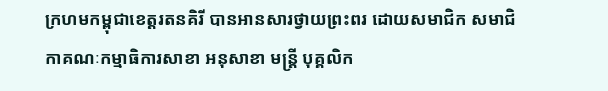ក្រហមកម្ពុជាខេត្តរតនគិរី បានអានសារថ្វាយព្រះពរ ដោយសមាជិក សមាជិកាគណៈកម្មាធិការសាខា អនុសាខា មន្រ្តី បុគ្គលិក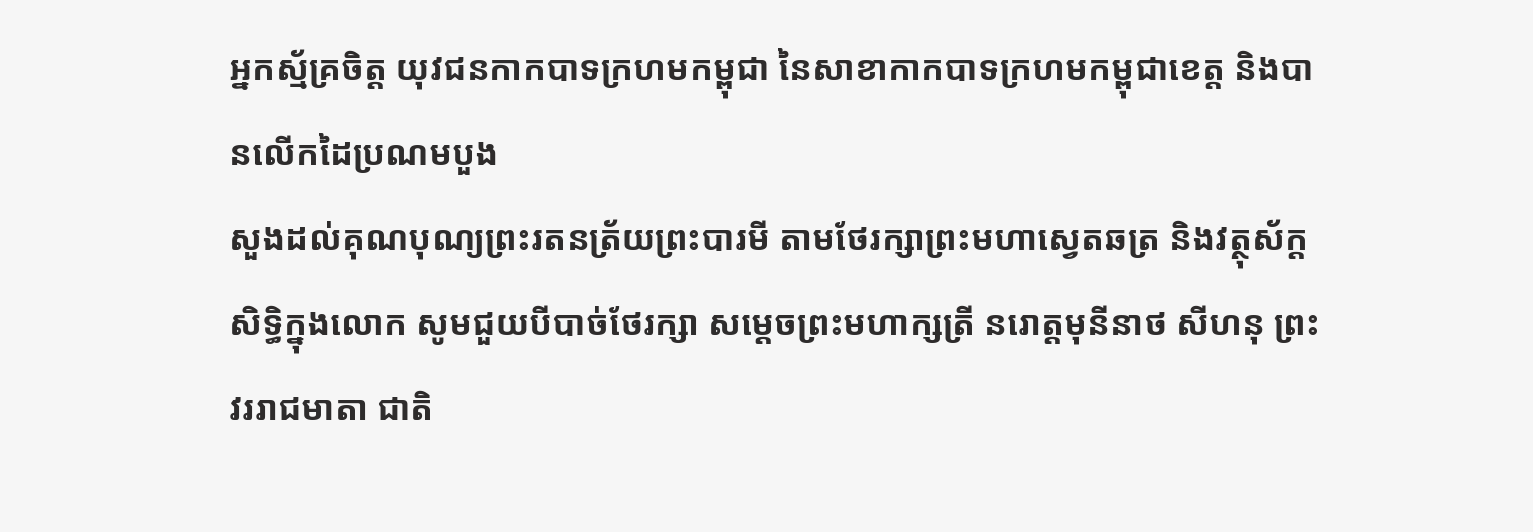អ្នកស័្មគ្រចិត្ត យុវជនកាកបាទក្រហមកម្ពុជា នៃសាខាកាកបាទក្រហមកម្ពុជាខេត្ត និងបានលើកដៃប្រណមបួង
សួងដល់គុណបុណ្យព្រះរតនត្រ័យព្រះបារមី តាមថែរក្សាព្រះមហាស្វេតឆត្រ និងវត្ថុស័ក្តសិទ្ធិក្នុងលោក សូមជួយបីបាច់ថែរក្សា សម្តេចព្រះមហាក្សត្រី នរោត្តមុនីនាថ សីហនុ ព្រះវររាជមាតា ជាតិ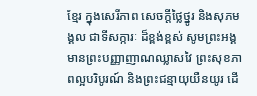ខ្មែរ ក្នុងសេរីភាព សេចក្តីថ្លៃថ្នូរ និងសុភមង្គល ជាទីសក្ការៈ ដ៏ខ្ពង់ខ្ពស់ សូមព្រះអង្គមានព្រះបញ្ញាញាណឈ្លាសវៃ ព្រះសុខភាពល្អបរិបូរណ៍ និងព្រះជន្មាយុយឺនយូរ ដើ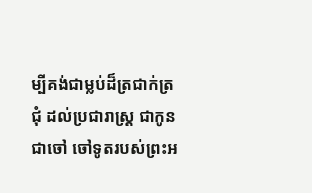ម្បីគង់ជាម្លប់ដ៏ត្រជាក់ត្រជុំ ដល់ប្រជារាស្ត្រ ជាកូន ជាចៅ ចៅទូតរបស់ព្រះអ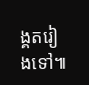ង្គតរៀងទៅ៕